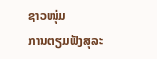ຊາວໜຸ່ມ
ການຕຽມຟັງສຸລະ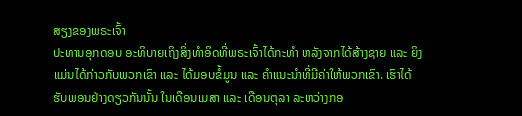ສຽງຂອງພຣະເຈົ້າ
ປະທານອຸກດອບ ອະທິບາຍເຖິງສິ່ງທຳອິດທີ່ພຣະເຈົ້າໄດ້ກະທຳ ຫລັງຈາກໄດ້ສ້າງຊາຍ ແລະ ຍິງ ແມ່ນໄດ້ກ່າວກັບພວກເຂົາ ແລະ ໄດ້ມອບຂໍ້ມູນ ແລະ ຄຳແນະນຳທີ່ມີຄ່າໃຫ້ພວກເຂົາ. ເຮົາໄດ້ຮັບພອນຢ່າງດຽວກັນນັ້ນ ໃນເດືອນເມສາ ແລະ ເດືອນຕຸລາ ລະຫວ່າງກອ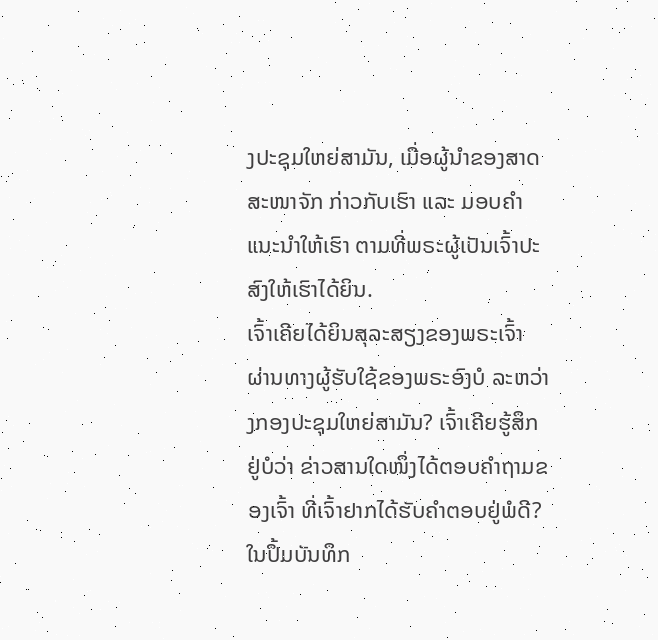ງປະຊຸມໃຫຍ່ສາມັນ, ເມື່ອຜູ້ນຳຂອງສາດສະໜາຈັກ ກ່າວກັບເຮົາ ແລະ ມອບຄຳແນະນຳໃຫ້ເຮົາ ຕາມທີ່ພຣະຜູ້ເປັນເຈົ້າປະສົງໃຫ້ເຮົາໄດ້ຍິນ.
ເຈົ້າເຄີຍໄດ້ຍິນສຸລະສຽງຂອງພຣະເຈົ້າ ຜ່ານທາງຜູ້ຮັບໃຊ້ຂອງພຣະອົງບໍ ລະຫວ່າງກອງປະຊຸມໃຫຍ່ສາມັນ? ເຈົ້າເຄີຍຮູ້ສຶກຢູ່ບໍວ່າ ຂ່າວສານໃດໜຶ່ງໄດ້ຕອບຄຳຖາມຂອງເຈົ້າ ທີ່ເຈົ້າຢາກໄດ້ຮັບຄຳຕອບຢູ່ພໍດີ? ໃນປຶ້ມບັນທຶກ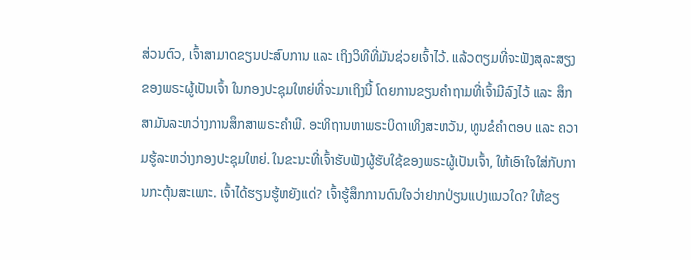ສ່ວນຕົວ, ເຈົ້າສາມາດຂຽນປະສົບການ ແລະ ເຖິງວິທີທີ່ມັນຊ່ວຍເຈົ້າໄວ້. ແລ້ວຕຽມທີ່ຈະຟັງສຸລະສຽງຂອງພຣະຜູ້ເປັນເຈົ້າ ໃນກອງປະຊຸມໃຫຍ່ທີ່ຈະມາເຖິງນີ້ ໂດຍການຂຽນຄຳຖາມທີ່ເຈົ້າມີລົງໄວ້ ແລະ ສຶກສາມັນລະຫວ່າງການສຶກສາພຣະຄຳພີ. ອະທິຖານຫາພຣະບິດາເທິງສະຫວັນ, ທູນຂໍຄຳຕອບ ແລະ ຄວາມຮູ້ລະຫວ່າງກອງປະຊຸມໃຫຍ່. ໃນຂະນະທີ່ເຈົ້າຮັບຟັງຜູ້ຮັບໃຊ້ຂອງພຣະຜູ້ເປັນເຈົ້າ, ໃຫ້ເອົາໃຈໃສ່ກັບການກະຕຸ້ນສະເພາະ. ເຈົ້າໄດ້ຮຽນຮູ້ຫຍັງແດ່? ເຈົ້າຮູ້ສຶກການດົນໃຈວ່າຢາກປ່ຽນແປງແນວໃດ? ໃຫ້ຂຽ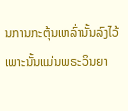ນການກະຕຸ້ນເຫລົ່ານັ້ນລົງໄວ້ ເພາະນັ້ນແມ່ນພຣະວິນຍາ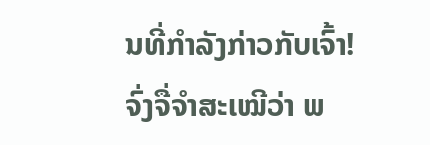ນທີ່ກຳລັງກ່າວກັບເຈົ້າ!
ຈົ່ງຈື່ຈຳສະເໝີວ່າ ພ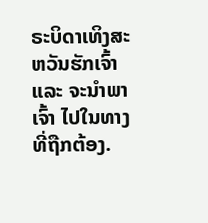ຣະບິດາເທິງສະຫວັນຮັກເຈົ້າ ແລະ ຈະນຳພາເຈົ້າ ໄປໃນທາງທີ່ຖືກຕ້ອງ.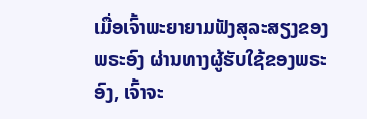ເມື່ອເຈົ້າພະຍາຍາມຟັງສຸລະສຽງຂອງພຣະອົງ ຜ່ານທາງຜູ້ຮັບໃຊ້ຂອງພຣະອົງ, ເຈົ້າຈະ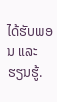ໄດ້ຮັບພອນ ແລະ ຮຽນຮູ້.